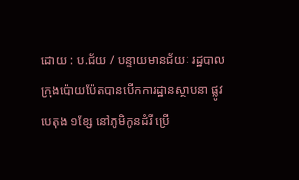ដោយ : ប.ជ័យ / បន្ទាយមានជ័យៈ រដ្ឋបាលក្រុងប៉ោយប៉ែតបានបើកការដ្ឋានស្ថាបនា ផ្លូវបេតុង ១ខ្សែ នៅភូមិកូនដំរី ប្រើ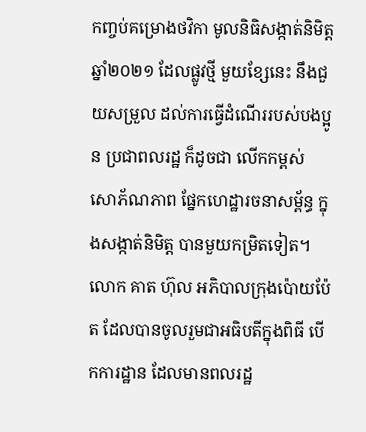កញ្ចប់គម្រោងថវិកា មូលនិធិសង្កាត់និមិត្ត ឆ្នាំ២០២១ ដែលផ្លូវថ្មី មួយខ្សែនេះ នឹងជួយសម្រួល ដល់ការធ្វើដំណើររបស់បងប្អូន ប្រជាពលរដ្ឋ ក៏ដូចជា លើកកម្ពស់ សោភ័ណភាព ផ្នែកហេដ្ឋារចនាសម្ព័ន្ធ ក្នុងសង្កាត់និមិត្ត បានមួយកម្រិតទៀត។
លោក គាត ហ៊ុល អភិបាលក្រុងប៉ោយប៉ែត ដែលបានចូលរួមជាអធិបតីក្នុងពិធី បើកការដ្ឋាន ដែលមានពលរដ្ឋ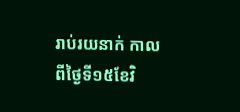រាប់រយនាក់ កាលពីថ្ងៃទី១៥ខែវិ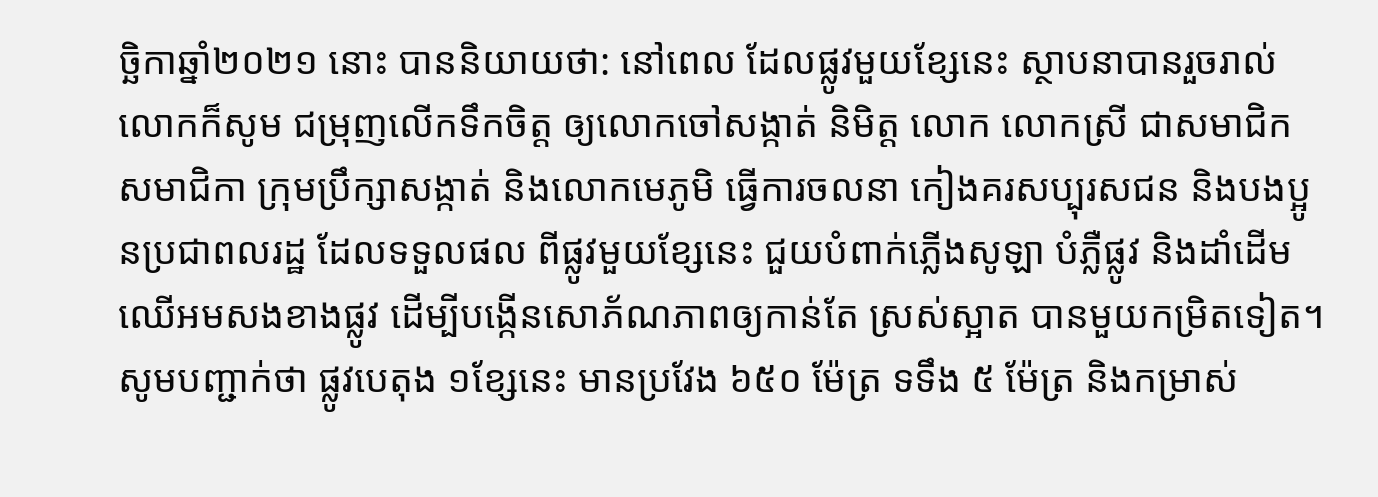ច្ឆិកាឆ្នាំ២០២១ នោះ បាននិយាយថា: នៅពេល ដែលផ្លូវមួយខ្សែនេះ ស្ថាបនាបានរួចរាល់លោកក៏សូម ជម្រុញលើកទឹកចិត្ត ឲ្យលោកចៅសង្កាត់ និមិត្ត លោក លោកស្រី ជាសមាជិក សមាជិកា ក្រុមប្រឹក្សាសង្កាត់ និងលោកមេភូមិ ធ្វើការចលនា កៀងគរសប្បុរសជន និងបងប្អូនប្រជាពលរដ្ឋ ដែលទទួលផល ពីផ្លូវមួយខ្សែនេះ ជួយបំពាក់ភ្លើងសូឡា បំភ្លឺផ្លូវ និងដាំដើមឈើអមសងខាងផ្លូវ ដើម្បីបង្កើនសោភ័ណភាពឲ្យកាន់តែ ស្រស់ស្អាត បានមួយកម្រិតទៀត។
សូមបញ្ជាក់ថា ផ្លូវបេតុង ១ខ្សែនេះ មានប្រវែង ៦៥០ ម៉ែត្រ ទទឹង ៥ ម៉ែត្រ និងកម្រាស់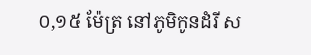០,១៥ ម៉ែត្រ នៅភូមិកូនដំរី ស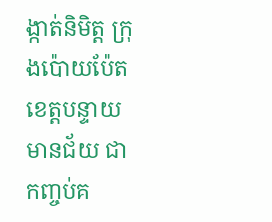ង្កាត់និមិត្ត ក្រុងប៉ោយប៉ែត ខេត្តបន្ទាយ មានជ័យ ជាកញ្ចប់គ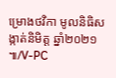ម្រោងថវិកា មូលនិធិសង្កាត់និមិត្ត ឆ្នាំ២០២១ ៕/V-PC